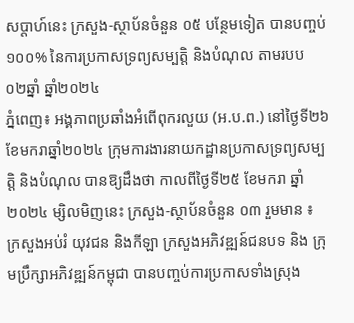សប្ដាហ៍នេះ ក្រសួង-ស្ថាប័នចំនួន ០៥ បន្ថែមទៀត បានបញ្ចប់ ១០០% នៃការប្រកាសទ្រព្យសម្បត្តិ និងបំណុល តាមរបប ០២ឆ្នាំ ឆ្នាំ២០២៤
ភ្នំពេញ៖ អង្គភាពប្រឆាំងអំពើពុករលួយ (អ.ប.ព.) នៅថ្ងៃទី២៦ខែមករាឆ្នាំ២០២៤ ក្រុមការងារនាយកដ្ឋានប្រកាសទ្រព្យសម្បត្តិ និងបំណុល បានឱ្យដឹងថា កាលពីថ្ងៃទី២៥ ខែមករា ឆ្នាំ២០២៤ ម្សិលមិញនេះ ក្រសួង-ស្ថាប័នចំនួន ០៣ រួមមាន ៖ ក្រសួងអប់រំ យុវជន និងកីឡា ក្រសួងអភិវឌ្ឍន៍ជនបទ និង ក្រុមប្រឹក្សាអភិវឌ្ឍន៍កម្ពុជា បានបញ្ចប់ការប្រកាសទាំងស្រុង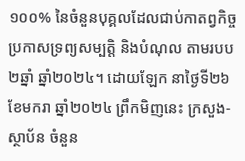១០០% នៃចំនួនបុគ្គលដែលជាប់កាតព្វកិច្ចប្រកាសទ្រព្យសម្បត្តិ និងបំណុល តាមរបប២ឆ្នាំ ឆ្នាំ២០២៤។ ដោយឡែក នាថ្ងៃទី២៦ ខែមករា ឆ្នាំ២០២៤ ព្រឹកមិញនេះ ក្រសួង-ស្ថាប័ន ចំនួន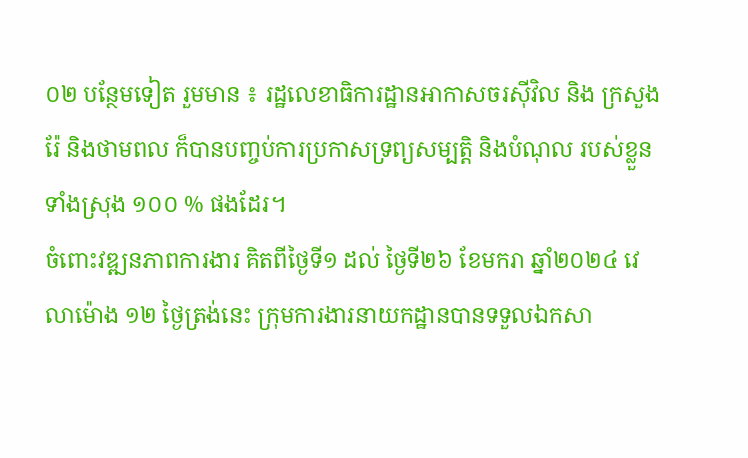០២ បន្ថែមទៀត រួមមាន ៖ រដ្ឋលេខាធិការដ្ឋានអាកាសចរស៊ីវិល និង ក្រសួងរ៉ែ និងថាមពល ក៏បានបញ្ចប់ការប្រកាសទ្រព្យសម្បត្តិ និងបំណុល របស់ខ្លួនទាំងស្រុង ១០០ % ផងដែរ។
ចំពោះវឌ្ឍនភាពការងារ គិតពីថ្ងៃទី១ ដល់ ថ្ងៃទី២៦ ខែមករា ឆ្នាំ២០២៤ វេលាម៉ោង ១២ ថ្ងៃត្រង់នេះ ក្រុមការងារនាយកដ្ឋានបានទទួលឯកសា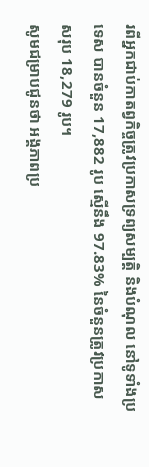រពីអ្នកជាប់កាតព្វកិច្ចត្រូវប្រកាសទ្រព្យសម្បត្តិ និងបំណុល នៅទូទាំងប្រទេស បានចំនួន 17,882 រូប ស្មើនឹង 97.83% នៃចំនួនត្រូវប្រកាសសរុប 18,279 រូប។
សូមជម្រាបជូនថា អង្គភាពប្រ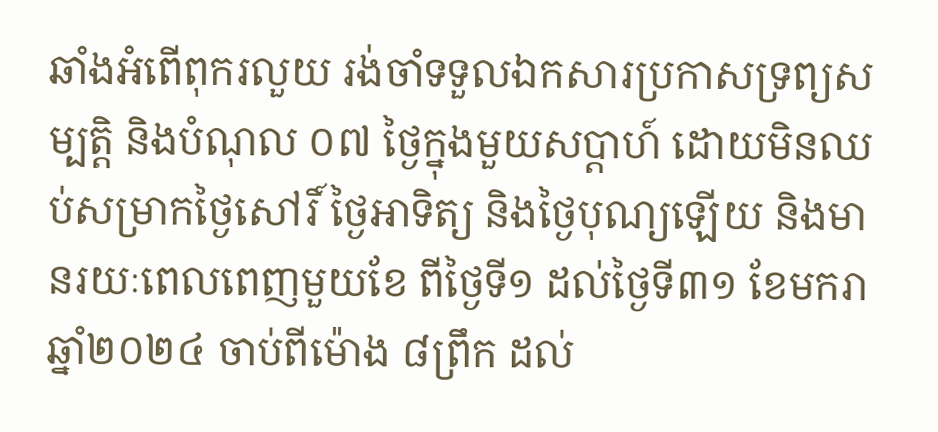ឆាំងអំពើពុករលួយ រង់ចាំទទួលឯកសារប្រកាសទ្រព្យសម្បត្តិ និងបំណុល ០៧ ថ្ងៃក្នុងមួយសប្តាហ៍ ដោយមិនឈប់សម្រាកថ្ងៃសៅរិ៍ ថ្ងៃអាទិត្យ និងថ្ងៃបុណ្យឡើយ និងមានរយៈពេលពេញមួយខែ ពីថ្ងៃទី១ ដល់ថ្ងៃទី៣១ ខែមករា ឆ្នាំ២០២៤ ចាប់ពីម៉ោង ៨ព្រឹក ដល់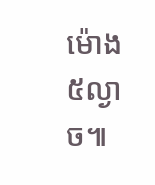ម៉ោង ៥ល្ងាច៕